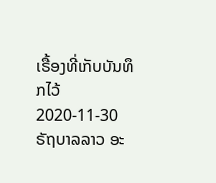ເຣື້ອງທີ່ເກັບບັນທຶກໄວ້
2020-11-30
ຣັຖບາລລາວ ອະ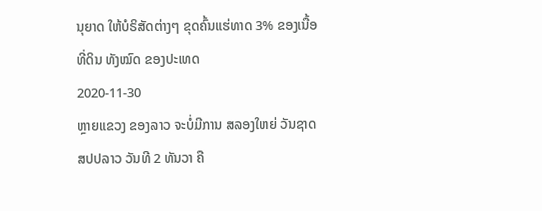ນຸຍາດ ໃຫ້ບໍຣິສັດຕ່າງໆ ຂຸດຄົ້ນແຮ່ທາດ 3% ຂອງເນື້ອທີ່ດິນ ທັງໝົດ ຂອງປະເທດ
2020-11-30
ຫຼາຍແຂວງ ຂອງລາວ ຈະບໍ່ມີການ ສລອງໃຫຍ່ ວັນຊາດ ສປປລາວ ວັນທີ 2 ທັນວາ ຄື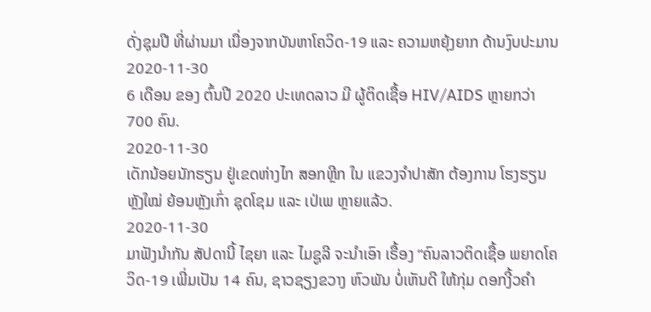ດັ່ງຊຸມປີ ທີ່ຜ່ານມາ ເນື່ອງຈາກບັນຫາໂຄວິດ-19 ແລະ ຄວາມຫຍຸ້ງຍາກ ດ້ານງົບປະມານ
2020-11-30
6 ເດືອນ ຂອງ ຕົ້ນປີ 2020 ປະເທດລາວ ມີ ຜູ້ຕິດເຊື້ອ HIV/AIDS ຫຼາຍກວ່າ 700 ຄົນ.
2020-11-30
ເດັກນ້ອຍນັກຮຽນ ຢູ່ເຂດຫ່າງໄກ ສອກຫຼີກ ໃນ ແຂວງຈໍາປາສັກ ຕ້ອງການ ໂຮງຮຽນ ຫຼັງໃໝ່ ຍ້ອນຫຼັງເກົ່າ ຊຸດໂຊມ ແລະ ເປ່ເພ ຫຼາຍແລ້ວ.
2020-11-30
ມາຟັງນຳກັນ ສັປດານີ້ ໄຊຍາ ແລະ ໄມຊູລີ ຈະນຳເອົາ ເຣື້ອງ “ຄົນລາວຕິດເຊື້ອ ພຍາດໂຄວິດ-19 ເພີ່ມເປັນ 14 ຄົນ, ຊາວຊຽງຂວາງ ຫົວພັນ ບໍ່ເຫັນດີ ໃຫ້ກຸ່ມ ດອກງີ້ວຄຳ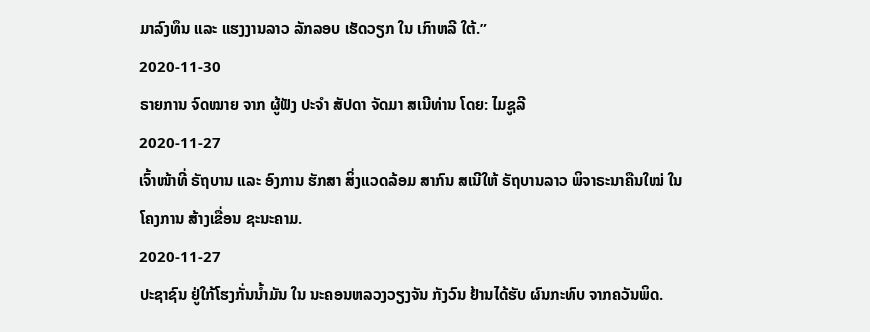ມາລົງທຶນ ແລະ ແຮງງານລາວ ລັກລອບ ເຮັດວຽກ ໃນ ເກົາຫລີ ໃຕ້.”
2020-11-30
ຣາຍການ ຈົດໝາຍ ຈາກ ຜູ້ຟັງ ປະຈຳ ສັປດາ ຈັດມາ ສເນີທ່ານ ໂດຍ: ໄມຊູລີ
2020-11-27
ເຈົ້າໜ້າທີ່ ຣັຖບານ ແລະ ອົງການ ຮັກສາ ສິ່ງແວດລ້ອມ ສາກົນ ສເນີໃຫ້ ຣັຖບານລາວ ພິຈາຣະນາຄືນໃໝ່ ໃນໂຄງການ ສ້າງເຂື່ອນ ຊະນະຄາມ.
2020-11-27
ປະຊາຊົນ ຢູ່ໃກ້ໂຮງກັ່ນນ້ຳມັນ ໃນ ນະຄອນຫລວງວຽງຈັນ ກັງວົນ ຢ້ານໄດ້ຮັບ ຜົນກະທົບ ຈາກຄວັນພິດ.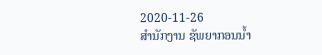2020-11-26
ສໍານັກງານ ຊັພຍາກອນນໍ້າ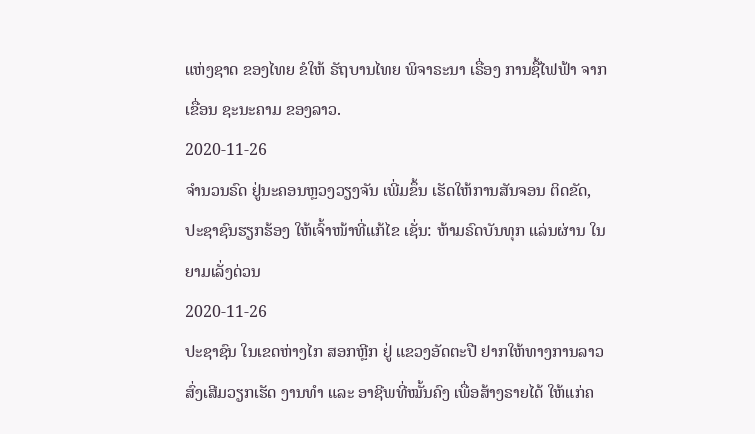ແຫ່ງຊາດ ຂອງໄທຍ ຂໍໃຫ້ ຣັຖບານໄທຍ ພິຈາຣະນາ ເຣື່ອງ ການຊື້ໄຟຟ້າ ຈາກ ເຂື່ອນ ຊະນະຄາມ ຂອງລາວ.
2020-11-26
ຈຳນວນຣົດ ຢູ່ນະຄອນຫຼວງວຽງຈັນ ເພີ່ມຂຶ້ນ ເຮັດໃຫ້ການສັນຈອນ ຕິດຂັດ, ປະຊາຊົນຮຽກຮ້ອງ ໃຫ້ເຈົ້າໜ້າທີ່ແກ້ໄຂ ເຊັ່ນ: ຫ້າມຣົດບັນທຸກ ແລ່ນຜ່ານ ໃນຍາມເລັ່ງດ່ວນ
2020-11-26
ປະຊາຊົນ ໃນເຂດຫ່າງໄກ ສອກຫຼີກ ຢູ່ ແຂວງອັດຕະປື ຢາກໃຫ້ທາງການລາວ ສົ່ງເສີມວຽກເຮັດ ງານທຳ ແລະ ອາຊີພທີ່ໝັ້ນຄົງ ເພື່ອສ້າງຣາຍໄດ້ ໃຫ້ແກ່ຄ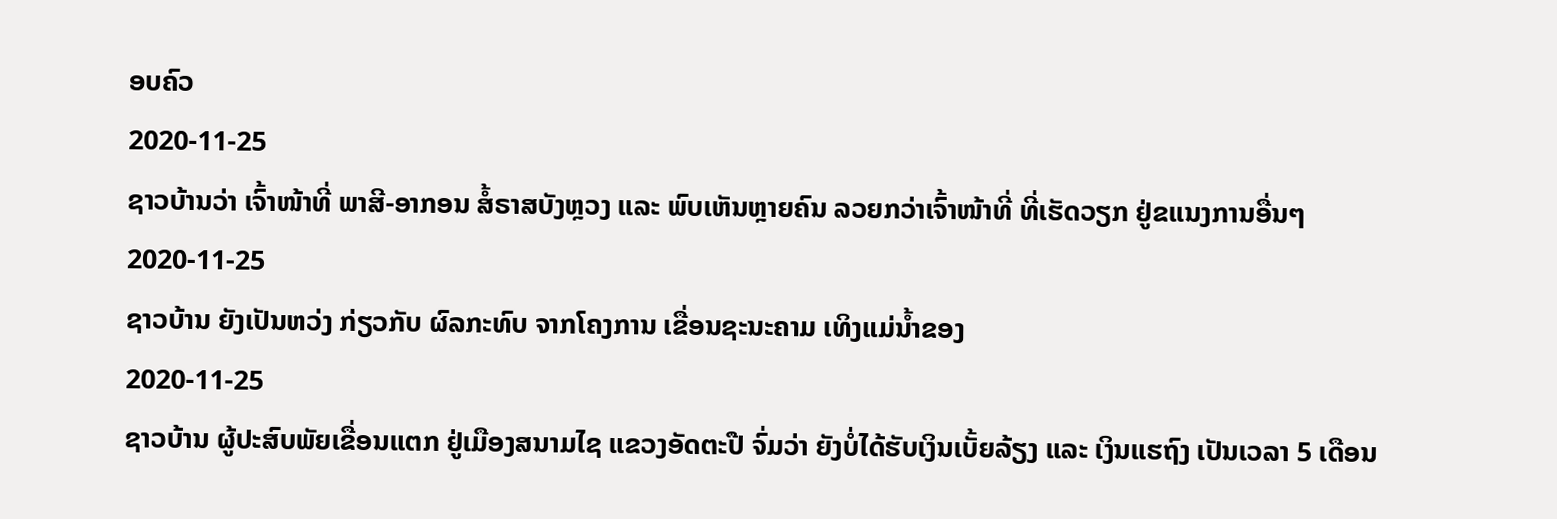ອບຄົວ
2020-11-25
ຊາວບ້ານວ່າ ເຈົ້າໜ້າທີ່ ພາສີ-ອາກອນ ສໍ້ຣາສບັງຫຼວງ ແລະ ພົບເຫັນຫຼາຍຄົນ ລວຍກວ່າເຈົ້າໜ້າທີ່ ທີ່ເຮັດວຽກ ຢູ່ຂແນງການອື່ນໆ
2020-11-25
ຊາວບ້ານ ຍັງເປັນຫວ່ງ ກ່ຽວກັບ ຜົລກະທົບ ຈາກໂຄງການ ເຂື່ອນຊະນະຄາມ ເທິງແມ່ນ້ຳຂອງ
2020-11-25
ຊາວບ້ານ ຜູ້ປະສົບພັຍເຂື່ອນແຕກ ຢູ່ເມືອງສນາມໄຊ ແຂວງອັດຕະປື ຈົ່ມວ່າ ຍັງບໍ່ໄດ້ຮັບເງິນເບັ້ຍລ້ຽງ ແລະ ເງິນແຮຖົງ ເປັນເວລາ 5 ເດືອນ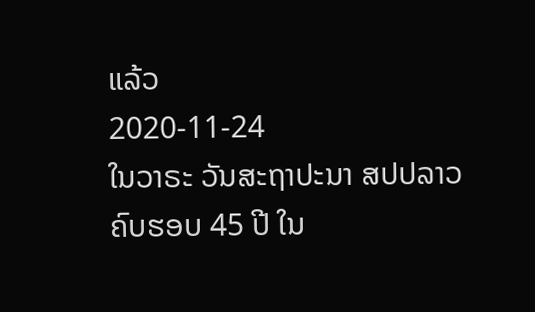ແລ້ວ
2020-11-24
ໃນວາຣະ ວັນສະຖາປະນາ ສປປລາວ ຄົບຮອບ 45 ປີ ໃນ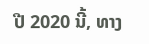ປີ 2020 ນີ້, ທາງ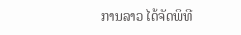ການລາວ ໄດ້ຈັດພິທີ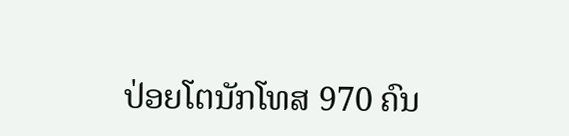ປ່ອຍໂຕນັກໂທສ 970 ຄົນ